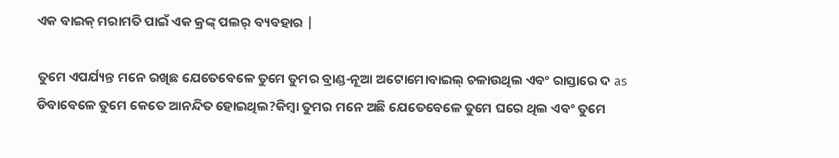ଏକ ବାଇକ୍ ମରାମତି ପାଇଁ ଏକ କ୍ରଙ୍କ୍ ପଲର୍ ବ୍ୟବହାର |

ତୁମେ ଏପର୍ଯ୍ୟନ୍ତ ମନେ ରଖିଛ ଯେତେବେଳେ ତୁମେ ତୁମର ବ୍ରାଣ୍ଡ-ନୂଆ ଅଟୋମୋବାଇଲ୍ ଚଳାଉଥିଲ ଏବଂ ରାସ୍ତାରେ ଦ as ଡିବାବେଳେ ତୁମେ କେତେ ଆନନ୍ଦିତ ହୋଇଥିଲ?କିମ୍ବା ତୁମର ମନେ ଅଛି ଯେତେବେଳେ ତୁମେ ଘରେ ଥିଲ ଏବଂ ତୁମେ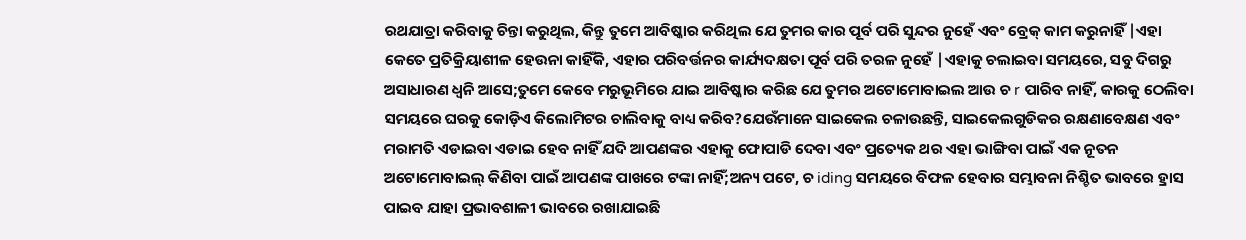ରଥଯାତ୍ରା କରିବାକୁ ଚିନ୍ତା କରୁଥିଲ, କିନ୍ତୁ ତୁମେ ଆବିଷ୍କାର କରିଥିଲ ଯେ ତୁମର କାର ପୂର୍ବ ପରି ସୁନ୍ଦର ନୁହେଁ ଏବଂ ବ୍ରେକ୍ କାମ କରୁନାହିଁ |ଏହା କେତେ ପ୍ରତିକ୍ରିୟାଶୀଳ ହେଉନା କାହିଁକି, ଏହାର ପରିବର୍ତ୍ତନର କାର୍ଯ୍ୟଦକ୍ଷତା ପୂର୍ବ ପରି ତରଳ ନୁହେଁ |ଏହାକୁ ଚଲାଇବା ସମୟରେ, ସବୁ ଦିଗରୁ ଅସାଧାରଣ ଧ୍ୱନି ଆସେ;ତୁମେ କେବେ ମରୁଭୂମିରେ ଯାଇ ଆବିଷ୍କାର କରିଛ ଯେ ତୁମର ଅଟୋମୋବାଇଲ ଆଉ ଚ r ପାରିବ ନାହିଁ, କାରକୁ ଠେଲିବା ସମୟରେ ଘରକୁ କୋଡ଼ିଏ କିଲୋମିଟର ଚାଲିବାକୁ ବାଧ୍ୟ କରିବ?ଯେଉଁମାନେ ସାଇକେଲ ଚଳାଉଛନ୍ତି, ସାଇକେଲଗୁଡିକର ରକ୍ଷଣାବେକ୍ଷଣ ଏବଂ ମରାମତି ଏଡାଇବା ଏଡାଇ ହେବ ନାହିଁ ଯଦି ଆପଣଙ୍କର ଏହାକୁ ଫୋପାଡି ଦେବା ଏବଂ ପ୍ରତ୍ୟେକ ଥର ଏହା ଭାଙ୍ଗିବା ପାଇଁ ଏକ ନୂତନ ଅଟୋମୋବାଇଲ୍ କିଣିବା ପାଇଁ ଆପଣଙ୍କ ପାଖରେ ଟଙ୍କା ନାହିଁ;ଅନ୍ୟ ପଟେ, ଚ iding ସମୟରେ ବିଫଳ ହେବାର ସମ୍ଭାବନା ନିଶ୍ଚିତ ଭାବରେ ହ୍ରାସ ପାଇବ ଯାହା ପ୍ରଭାବଶାଳୀ ଭାବରେ ରଖାଯାଇଛି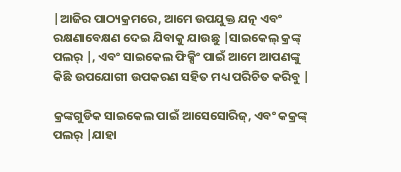|ଆଜିର ପାଠ୍ୟକ୍ରମରେ, ଆମେ ଉପଯୁକ୍ତ ଯତ୍ନ ଏବଂ ରକ୍ଷଣାବେକ୍ଷଣ ଦେଇ ଯିବାକୁ ଯାଉଛୁ |ସାଇକେଲ୍ କ୍ରଙ୍କ୍ ପଲର୍ |, ଏବଂ ସାଇକେଲ ଫିକ୍ସିଂ ପାଇଁ ଆମେ ଆପଣଙ୍କୁ କିଛି ଉପଯୋଗୀ ଉପକରଣ ସହିତ ମଧ୍ୟ ପରିଚିତ କରିବୁ |

କ୍ରଙ୍କଗୁଡିକ ସାଇକେଲ ପାଇଁ ଆସେସୋରିଜ୍, ଏବଂ କକ୍ରଙ୍କ୍ ପଲର୍ |ଯାହା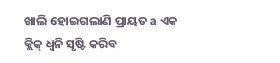ଖାଲି ହୋଇଗଲାଣି ପ୍ରାୟତ a ଏକ କ୍ଲିକ୍ ଧ୍ୱନି ସୃଷ୍ଟି କରିବ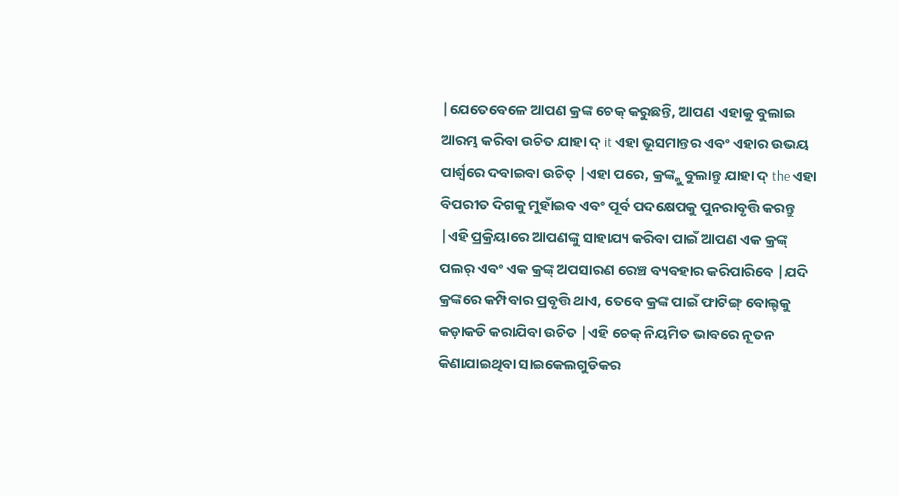|ଯେତେବେଳେ ଆପଣ କ୍ରଙ୍କ ଚେକ୍ କରୁଛନ୍ତି, ଆପଣ ଏହାକୁ ବୁଲାଇ ଆରମ୍ଭ କରିବା ଉଚିତ ଯାହା ଦ୍ it ଏହା ଭୂସମାନ୍ତର ଏବଂ ଏହାର ଉଭୟ ପାର୍ଶ୍ୱରେ ଦବାଇବା ଉଚିତ୍ |ଏହା ପରେ, କ୍ରଙ୍କ୍କୁ ବୁଲାନ୍ତୁ ଯାହା ଦ୍ the ଏହା ବିପରୀତ ଦିଗକୁ ମୁହାଁଇବ ଏବଂ ପୂର୍ବ ପଦକ୍ଷେପକୁ ପୁନରାବୃତ୍ତି କରନ୍ତୁ |ଏହି ପ୍ରକ୍ରିୟାରେ ଆପଣଙ୍କୁ ସାହାଯ୍ୟ କରିବା ପାଇଁ ଆପଣ ଏକ କ୍ରଙ୍କ୍ ପଲର୍ ଏବଂ ଏକ କ୍ରଙ୍କ୍ ଅପସାରଣ ରେଞ୍ଚ ବ୍ୟବହାର କରିପାରିବେ |ଯଦି କ୍ରଙ୍କରେ କମ୍ପିବାର ପ୍ରବୃତ୍ତି ଥାଏ, ତେବେ କ୍ରଙ୍କ ପାଇଁ ଫାଟିଙ୍ଗ୍ ବୋଲ୍ଟକୁ କଡ଼ାକଡି କରାଯିବା ଉଚିତ |ଏହି ଚେକ୍ ନିୟମିତ ଭାବରେ ନୂତନ କିଣାଯାଇଥିବା ସାଇକେଲଗୁଡିକର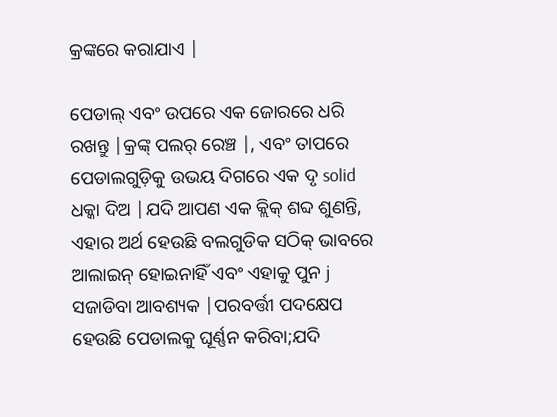କ୍ରଙ୍କରେ କରାଯାଏ |

ପେଡାଲ୍ ଏବଂ ଉପରେ ଏକ ଜୋରରେ ଧରି ରଖନ୍ତୁ |କ୍ରଙ୍କ୍ ପଲର୍ ରେଞ୍ଚ |, ଏବଂ ତାପରେ ପେଡାଲଗୁଡ଼ିକୁ ଉଭୟ ଦିଗରେ ଏକ ଦୃ solid ଧକ୍କା ଦିଅ |ଯଦି ଆପଣ ଏକ କ୍ଲିକ୍ ଶବ୍ଦ ଶୁଣନ୍ତି, ଏହାର ଅର୍ଥ ହେଉଛି ବଲଗୁଡିକ ସଠିକ୍ ଭାବରେ ଆଲାଇନ୍ ହୋଇନାହିଁ ଏବଂ ଏହାକୁ ପୁନ j ସଜାଡିବା ଆବଶ୍ୟକ |ପରବର୍ତ୍ତୀ ପଦକ୍ଷେପ ହେଉଛି ପେଡାଲକୁ ଘୂର୍ଣ୍ଣନ କରିବା;ଯଦି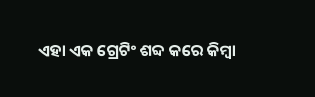ଏହା ଏକ ଗ୍ରେଟିଂ ଶବ୍ଦ କରେ କିମ୍ବା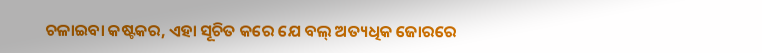ଚଳାଇବା କଷ୍ଟକର, ଏହା ସୂଚିତ କରେ ଯେ ବଲ୍ ଅତ୍ୟଧିକ ଜୋରରେ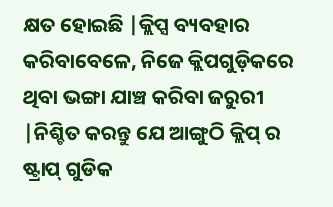କ୍ଷତ ହୋଇଛି |କ୍ଲିପ୍ସ ବ୍ୟବହାର କରିବାବେଳେ, ନିଜେ କ୍ଲିପଗୁଡ଼ିକରେ ଥିବା ଭଙ୍ଗା ଯାଞ୍ଚ କରିବା ଜରୁରୀ |ନିଶ୍ଚିତ କରନ୍ତୁ ଯେ ଆଙ୍ଗୁଠି କ୍ଲିପ୍ ର ଷ୍ଟ୍ରାପ୍ ଗୁଡିକ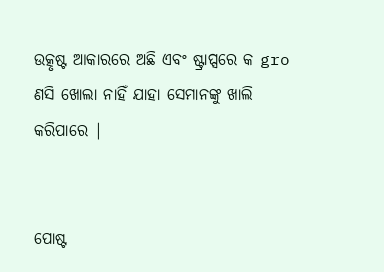ଉତ୍କୃଷ୍ଟ ଆକାରରେ ଅଛି ଏବଂ ଷ୍ଟ୍ରାପ୍ସରେ କ gro ଣସି ଖୋଲା ନାହିଁ ଯାହା ସେମାନଙ୍କୁ ଖାଲି କରିପାରେ |


ପୋଷ୍ଟ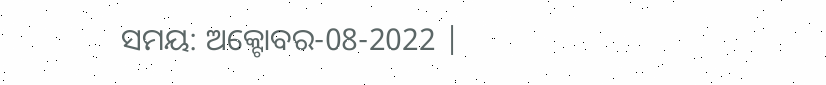ସମୟ: ଅକ୍ଟୋବର-08-2022 |